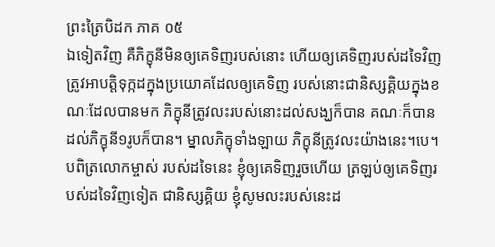ព្រះត្រៃបិដក ភាគ ០៥
ឯទៀតវិញ គឺភិក្ខុនីមិនឲ្យគេទិញរបស់នោះ ហើយឲ្យគេទិញរបស់ដទៃវិញ ត្រូវអាបត្តិទុក្កដក្នុងប្រយោគដែលឲ្យគេទិញ របស់នោះជានិស្សគ្គិយក្នុងខណៈដែលបានមក ភិក្ខុនីត្រូវលះរបស់នោះដល់សង្ឃក៏បាន គណៈក៏បាន ដល់ភិក្ខុនី១រូបក៏បាន។ ម្នាលភិក្ខុទាំងឡាយ ភិក្ខុនីត្រូវលះយ៉ាងនេះ។បេ។ បពិត្រលោកម្ចាស់ របស់ដទៃនេះ ខ្ញុំឲ្យគេទិញរួចហើយ ត្រឡប់ឲ្យគេទិញរបស់ដទៃវិញទៀត ជានិស្សគ្គិយ ខ្ញុំសូមលះរបស់នេះដ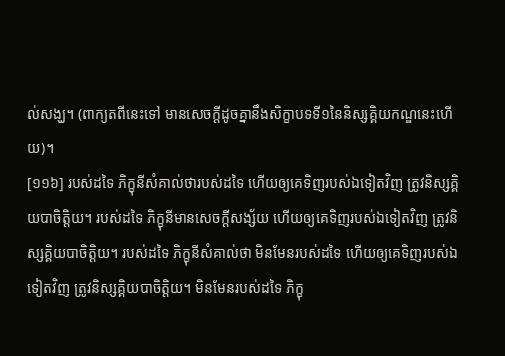ល់សង្ឃ។ (ពាក្យតពីនេះទៅ មានសេចក្តីដូចគ្នានឹងសិក្ខាបទទី១នៃនិស្សគ្គិយកណ្ឌនេះហើយ)។
[១១៦] របស់ដទៃ ភិក្ខុនីសំគាល់ថារបស់ដទៃ ហើយឲ្យគេទិញរបស់ឯទៀតវិញ ត្រូវនិស្សគ្គិយបាចិត្តិយ។ របស់ដទៃ ភិក្ខុនីមានសេចក្តីសង្ស័យ ហើយឲ្យគេទិញរបស់ឯទៀតវិញ ត្រូវនិស្សគ្គិយបាចិត្តិយ។ របស់ដទៃ ភិក្ខុនីសំគាល់ថា មិនមែនរបស់ដទៃ ហើយឲ្យគេទិញរបស់ឯទៀតវិញ ត្រូវនិស្សគ្គិយបាចិត្តិយ។ មិនមែនរបស់ដទៃ ភិក្ខុ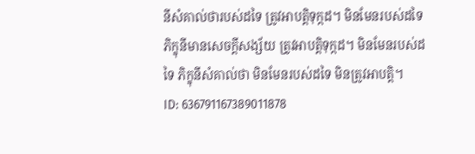នីសំគាល់ថារបស់ដទៃ ត្រូវអាបត្តិទុក្កដ។ មិនមែនរបស់ដទៃ ភិក្ខុនីមានសេចក្តីសង្ស័យ ត្រូវអាបត្តិទុក្កដ។ មិនមែនរបស់ដទៃ ភិក្ខុនីសំគាល់ថា មិនមែនរបស់ដទៃ មិនត្រូវអាបត្តិ។
ID: 636791167389011878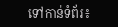ទៅកាន់ទំព័រ៖